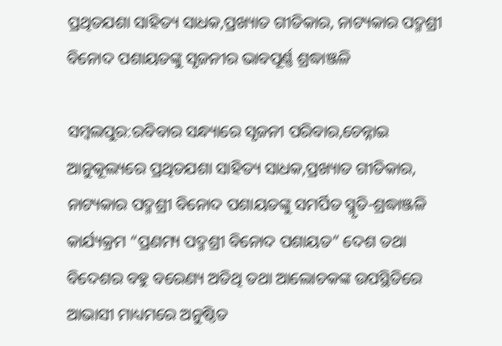ପ୍ରଥିତଯଶା ସାହିତ୍ୟ ସାଧକ,ପ୍ରଖ୍ୟାତ ଗୀତିକାର, ନାଟ୍ୟକାର ପଦ୍ମଶ୍ରୀ ବିନୋଦ ପଶାୟତଙ୍କୁ ସୃଜନୀର ଭାବପୂର୍ଣ୍ଣ ଶ୍ରଦ୍ଧାଞ୍ଜଳି

ସମ୍ବଲପୁର:ରବିବାର ସନ୍ଧ୍ୟାରେ ସୃଜନୀ ପରିବାର,ଚେନ୍ନାଇ ଆନୁକୂଲ୍ୟରେ ପ୍ରଥିତଯଶା ସାହିତ୍ୟ ସାଧକ,ପ୍ରଖ୍ୟାତ ଗୀତିକାର, ନାଟ୍ୟକାର ପଦ୍ମଶ୍ରୀ ବିନୋଦ ପଶାୟତଙ୍କୁ ସମର୍ପିତ ସ୍ମୃତି-ଶ୍ରଦ୍ଧାଞ୍ଜଳି କାର୍ଯ୍ୟକ୍ରମ “ପ୍ରଣମ୍ୟ ପଦ୍ମଶ୍ରୀ ବିନୋଦ ପଶାୟତ” ଦେଶ ତଥା ବିଦେଶର ବହୁ ବରେଣ୍ୟ ଅତିଥି ତଥା ଆଲୋଚକଙ୍କ ଉପସ୍ଥିତିରେ ଆଭାସୀ ମାଧ୍ୟମରେ ଅନୁଷ୍ଠିତ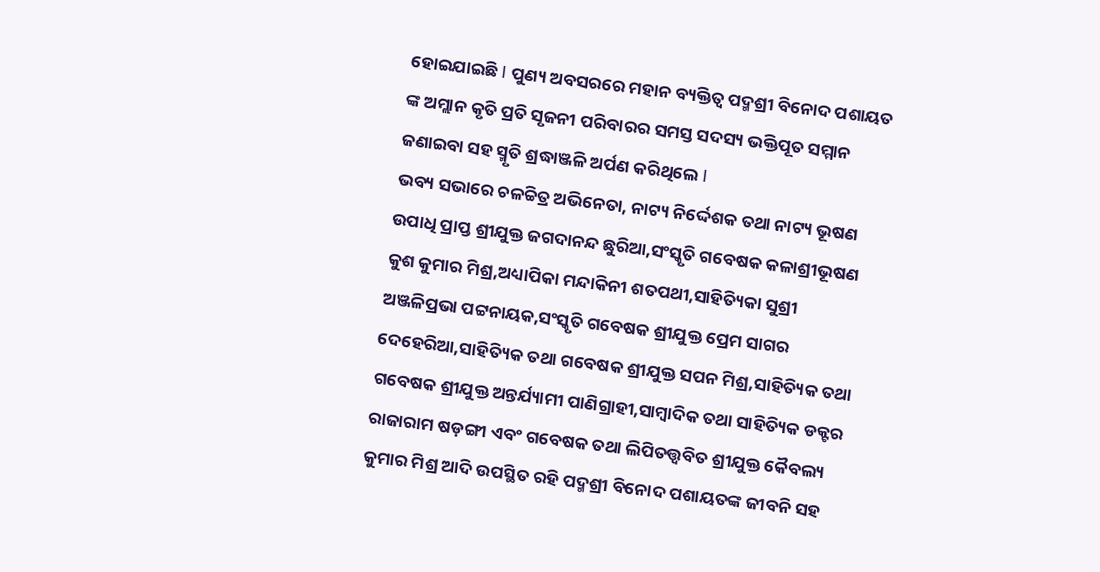ହୋଇଯାଇଛି I ପୁଣ୍ୟ ଅବସରରେ ମହାନ ବ୍ୟକ୍ତିତ୍ୱ ପଦ୍ମଶ୍ରୀ ବିନୋଦ ପଶାୟତ ଙ୍କ ଅମ୍ଲାନ କୃତି ପ୍ରତି ସୃଜନୀ ପରିବାରର ସମସ୍ତ ସଦସ୍ୟ ଭକ୍ତିପୂତ ସମ୍ମାନ ଜଣାଇବା ସହ ସ୍ମୃତି ଶ୍ରଦ୍ଧାଞ୍ଜଳି ଅର୍ପଣ କରିଥିଲେ I
ଭବ୍ୟ ସଭାରେ ଚଳଚ୍ଚିତ୍ର ଅଭିନେତା, ନାଟ୍ୟ ନିର୍ଦ୍ଦେଶକ ତଥା ନାଟ୍ୟ ଭୂଷଣ ଉପାଧି ପ୍ରାପ୍ତ ଶ୍ରୀଯୁକ୍ତ ଜଗଦାନନ୍ଦ ଛୁରିଆ,ସଂସ୍କୃତି ଗବେଷକ କଳାଶ୍ରୀଭୂଷଣ କୁଶ କୁମାର ମିଶ୍ର,ଅଧ୍ୟାପିକା ମନ୍ଦାକିନୀ ଶତପଥୀ,ସାହିତ୍ୟିକା ସୁଶ୍ରୀ ଅଞ୍ଜଳିପ୍ରଭା ପଟ୍ଟନାୟକ,ସଂସ୍କୃତି ଗବେଷକ ଶ୍ରୀଯୁକ୍ତ ପ୍ରେମ ସାଗର ଦେହେରିଆ,ସାହିତ୍ୟିକ ତଥା ଗବେଷକ ଶ୍ରୀଯୁକ୍ତ ସପନ ମିଶ୍ର,ସାହିତ୍ୟିକ ତଥା ଗବେଷକ ଶ୍ରୀଯୁକ୍ତ ଅନ୍ତର୍ଯ୍ୟାମୀ ପାଣିଗ୍ରାହୀ,ସାମ୍ବାଦିକ ତଥା ସାହିତ୍ୟିକ ଡକ୍ଟର ରାଜାରାମ ଷଡ଼ଙ୍ଗୀ ଏବଂ ଗବେଷକ ତଥା ଲିପିତତ୍ତ୍ୱବିତ ଶ୍ରୀଯୁକ୍ତ କୈବଲ୍ୟ କୁମାର ମିଶ୍ର ଆଦି ଉପସ୍ଥିତ ରହି ପଦ୍ମଶ୍ରୀ ବିନୋଦ ପଶାୟତଙ୍କ ଜୀବନି ସହ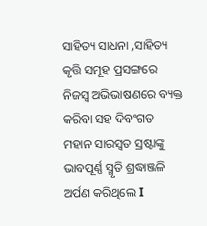ସାହିତ୍ୟ ସାଧନା ,ସାହିତ୍ୟ କୃତ୍ତି ସମୂହ ପ୍ରସଙ୍ଗରେ ନିଜସ୍ୱ ଅଭିଭାଷଣରେ ବ୍ୟକ୍ତ କରିବା ସହ ଦିବଂଗତ ମହାନ ସାରସ୍ୱତ ସ୍ରଷ୍ଟାଙ୍କୁ ଭାବପୂର୍ଣ୍ଣ ସ୍ମୃତି ଶ୍ରଦ୍ଧାଞ୍ଜଳି ଅର୍ପଣ କରିଥିଲେ I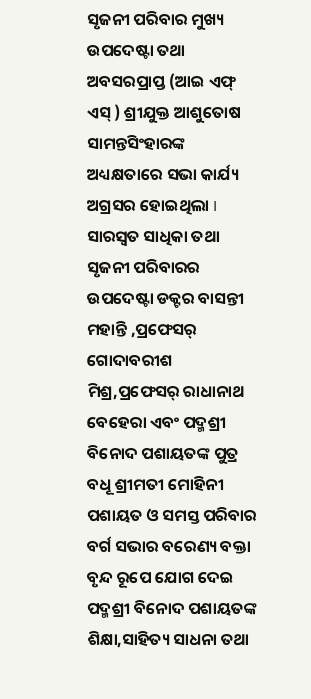ସୃଜନୀ ପରିବାର ମୁଖ୍ୟ ଉପଦେଷ୍ଟା ତଥା ଅବସରପ୍ରାପ୍ତ (ଆଇ ଏଫ୍ ଏସ୍ ) ଶ୍ରୀଯୁକ୍ତ ଆଶୁତୋଷ ସାମନ୍ତସିଂହାରଙ୍କ ଅଧ୍ୟକ୍ଷତାରେ ସଭା କାର୍ଯ୍ୟ ଅଗ୍ରସର ହୋଇଥିଲା I ସାରସ୍ୱତ ସାଧିକା ତଥା ସୃଜନୀ ପରିବାରର ଉପଦେଷ୍ଟା ଡକ୍ଟର ବାସନ୍ତୀ ମହାନ୍ତି ,ପ୍ରଫେସର୍ ଗୋଦାବରୀଶ ମିଶ୍ର,ପ୍ରଫେସର୍ ରାଧାନାଥ ବେହେରା ଏବଂ ପଦ୍ମଶ୍ରୀ ବିନୋଦ ପଶାୟତଙ୍କ ପୁତ୍ର ବଧୂ ଶ୍ରୀମତୀ ମୋହିନୀ ପଶାୟତ ଓ ସମସ୍ତ ପରିବାର ବର୍ଗ ସଭାର ବରେଣ୍ୟ ବକ୍ତା ବୃନ୍ଦ ରୂପେ ଯୋଗ ଦେଇ ପଦ୍ମଶ୍ରୀ ବିନୋଦ ପଶାୟତଙ୍କ ଶିକ୍ଷା,ସାହିତ୍ୟ ସାଧନା ତଥା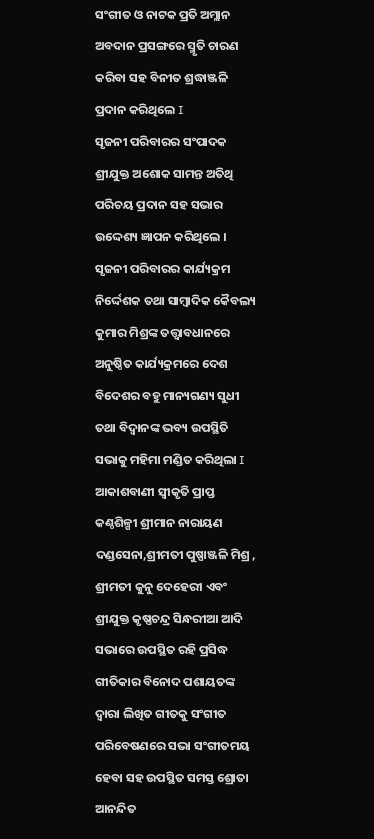ସଂଗୀତ ଓ ନାଟକ ପ୍ରତି ଅମ୍ଲାନ ଅବଦାନ ପ୍ରସଙ୍ଗରେ ସ୍ମୃତି ଚାରଣ କରିବା ସହ ବିନୀତ ଶ୍ରଦ୍ଧାଞ୍ଜଳି ପ୍ରଦାନ କରିଥିଲେ I
ସୃଜନୀ ପରିବାରର ସଂପାଦକ ଶ୍ରୀଯୁକ୍ତ ଅଶୋକ ସାମନ୍ତ ଅତିଥି ପରିଚୟ ପ୍ରଦାନ ସହ ସଭାର ଉଦ୍ଦେଶ୍ୟ ଜ୍ଞାପନ କରିଥିଲେ । ସୃଜନୀ ପରିବାରର କାର୍ଯ୍ୟକ୍ରମ ନିର୍ଦ୍ଦେଶକ ତଥା ସାମ୍ବାଦିକ କୈବଲ୍ୟ କୁମାର ମିଶ୍ରଙ୍କ ତତ୍ତ୍ଵାବଧାନରେ ଅନୁଷ୍ଠିତ କାର୍ଯ୍ୟକ୍ରମରେ ଦେଶ ବିଦେଶର ବହୁ ମାନ୍ୟଗଣ୍ୟ ସୁଧୀ ତଥା ବିଦ୍ୱାନଙ୍କ ଭବ୍ୟ ଉପସ୍ଥିତି ସଭାକୁ ମହିମା ମଣ୍ଡିତ କରିଥିଲା I ଆକାଶବାଣୀ ସ୍ୱୀକୃତି ପ୍ରାପ୍ତ କଣ୍ଠଶିଳ୍ପୀ ଶ୍ରୀମାନ ନାରାୟଣ ଦଣ୍ଡସେନା,ଶ୍ରୀମତୀ ପୁଷ୍ପାଞ୍ଜଳି ମିଶ୍ର , ଶ୍ରୀମତୀ କୁନୁ ଦେହେରୀ ଏବଂ ଶ୍ରୀଯୁକ୍ତ କୃଷ୍ଣଚନ୍ଦ୍ର ସିନ୍ଧରୀଆ ଆଦି ସଭାରେ ଉପସ୍ଥିତ ରହି ପ୍ରସିଦ୍ଧ ଗୀତିକାର ବିନୋଦ ପଶାୟତଙ୍କ ଦ୍ୱାରା ଲିଖିତ ଗୀତକୁ ସଂଗୀତ ପରିବେଷଣରେ ସଭା ସଂଗୀତମୟ ହେବା ସହ ଉପସ୍ଥିତ ସମସ୍ତ ଶ୍ରୋତା ଆନନ୍ଦିତ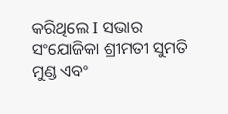କରିଥିଲେ I ସଭାର ସଂଯୋଜିକା ଶ୍ରୀମତୀ ସୁମତି ମୁଣ୍ଡ ଏବଂ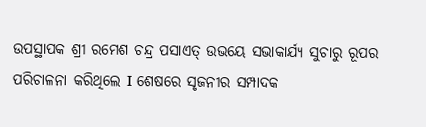ଉପସ୍ଥାପକ ଶ୍ରୀ ରମେଶ ଚନ୍ଦ୍ର ପସାଏତ୍ ଉଭୟେ ସଭାକାର୍ଯ୍ୟ ସୁଚାରୁ ରୂପର ପରିଚାଳନା କରିଥିଲେ I ଶେଷରେ ସୃଜନୀର ସମ୍ପାଦକ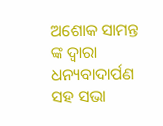ଅଶୋକ ସାମନ୍ତ ଙ୍କ ଦ୍ୱାରା ଧନ୍ୟବାଦାର୍ପଣ ସହ ସଭା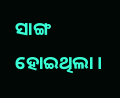ସାଙ୍ଗ ହୋଇଥିଲା।